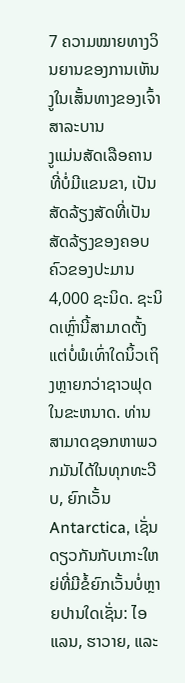7 ຄວາມໝາຍທາງວິນຍານຂອງການເຫັນງູໃນເສັ້ນທາງຂອງເຈົ້າ
ສາລະບານ
ງູແມ່ນສັດເລືອຄານທີ່ບໍ່ມີແຂນຂາ, ເປັນສັດລ້ຽງສັດທີ່ເປັນສັດລ້ຽງຂອງຄອບຄົວຂອງປະມານ 4,000 ຊະນິດ. ຊະນິດເຫຼົ່ານີ້ສາມາດຕັ້ງແຕ່ບໍ່ພໍເທົ່າໃດນິ້ວເຖິງຫຼາຍກວ່າຊາວຟຸດໃນຂະຫນາດ. ທ່ານສາມາດຊອກຫາພວກມັນໄດ້ໃນທຸກທະວີບ, ຍົກເວັ້ນ Antarctica, ເຊັ່ນດຽວກັນກັບເກາະໃຫຍ່ທີ່ມີຂໍ້ຍົກເວັ້ນບໍ່ຫຼາຍປານໃດເຊັ່ນ: ໄອແລນ, ຮາວາຍ, ແລະ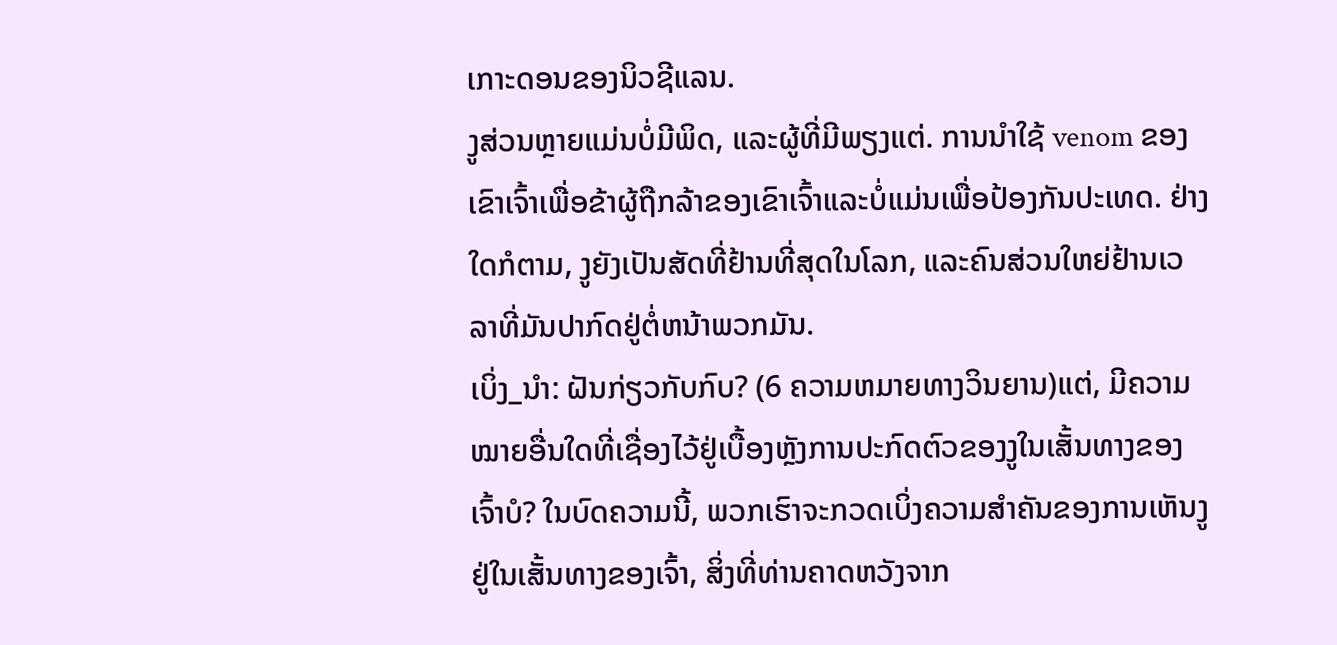ເກາະດອນຂອງນິວຊີແລນ.
ງູສ່ວນຫຼາຍແມ່ນບໍ່ມີພິດ, ແລະຜູ້ທີ່ມີພຽງແຕ່. ການນໍາໃຊ້ venom ຂອງເຂົາເຈົ້າເພື່ອຂ້າຜູ້ຖືກລ້າຂອງເຂົາເຈົ້າແລະບໍ່ແມ່ນເພື່ອປ້ອງກັນປະເທດ. ຢ່າງໃດກໍຕາມ, ງູຍັງເປັນສັດທີ່ຢ້ານທີ່ສຸດໃນໂລກ, ແລະຄົນສ່ວນໃຫຍ່ຢ້ານເວລາທີ່ມັນປາກົດຢູ່ຕໍ່ຫນ້າພວກມັນ.
ເບິ່ງ_ນຳ: ຝັນກ່ຽວກັບກົບ? (6 ຄວາມຫມາຍທາງວິນຍານ)ແຕ່, ມີຄວາມໝາຍອື່ນໃດທີ່ເຊື່ອງໄວ້ຢູ່ເບື້ອງຫຼັງການປະກົດຕົວຂອງງູໃນເສັ້ນທາງຂອງເຈົ້າບໍ? ໃນບົດຄວາມນີ້, ພວກເຮົາຈະກວດເບິ່ງຄວາມສໍາຄັນຂອງການເຫັນງູຢູ່ໃນເສັ້ນທາງຂອງເຈົ້າ, ສິ່ງທີ່ທ່ານຄາດຫວັງຈາກ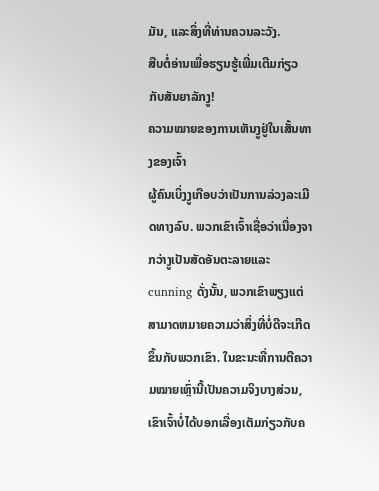ມັນ, ແລະສິ່ງທີ່ທ່ານຄວນລະວັງ.
ສືບຕໍ່ອ່ານເພື່ອຮຽນຮູ້ເພີ່ມເຕີມກ່ຽວກັບສັນຍາລັກງູ!
ຄວາມໝາຍຂອງການເຫັນງູຢູ່ໃນເສັ້ນທາງຂອງເຈົ້າ
ຜູ້ຄົນເບິ່ງງູເກືອບວ່າເປັນການລ່ວງລະເມີດທາງລົບ. ພວກເຂົາເຈົ້າເຊື່ອວ່າເນື່ອງຈາກວ່າງູເປັນສັດອັນຕະລາຍແລະ cunning ດັ່ງນັ້ນ, ພວກເຂົາພຽງແຕ່ສາມາດຫມາຍຄວາມວ່າສິ່ງທີ່ບໍ່ດີຈະເກີດຂຶ້ນກັບພວກເຂົາ. ໃນຂະນະທີ່ການຕີຄວາມໝາຍເຫຼົ່ານີ້ເປັນຄວາມຈິງບາງສ່ວນ, ເຂົາເຈົ້າບໍ່ໄດ້ບອກເລື່ອງເຕັມກ່ຽວກັບຄ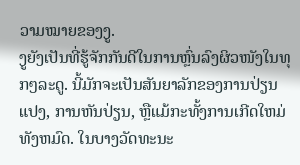ວາມໝາຍຂອງງູ.
ງູຍັງເປັນທີ່ຮູ້ຈັກກັນດີໃນການຫຼົ່ນລົງຜິວໜັງໃນທຸກໆລະດູ. ນີ້ມັກຈະເປັນສັນຍາລັກຂອງການປ່ຽນແປງ, ການຫັນປ່ຽນ, ຫຼືແມ້ກະທັ້ງການເກີດໃຫມ່ທັງຫມົດ. ໃນບາງວັດທະນະ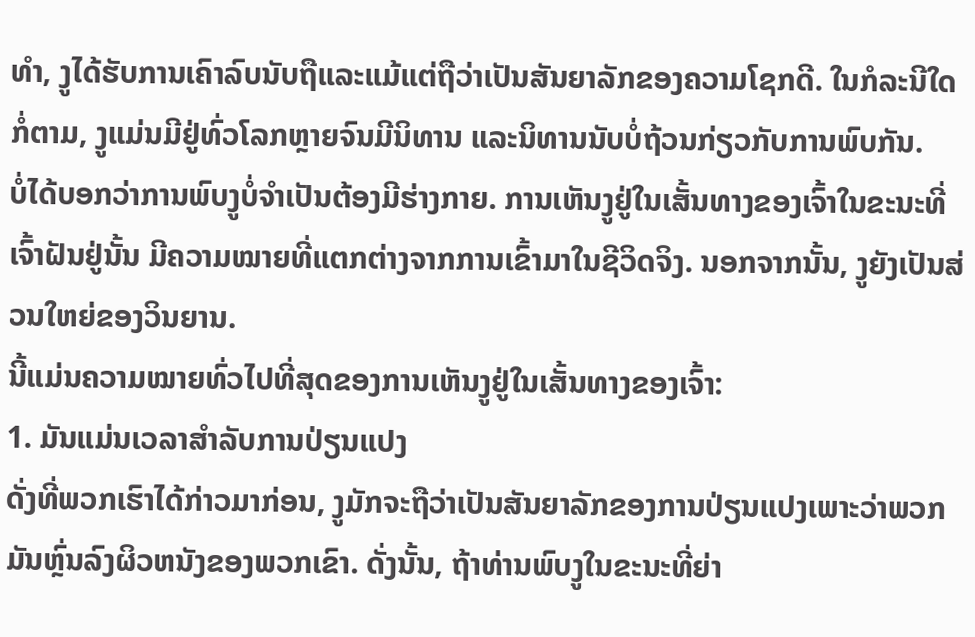ທໍາ, ງູໄດ້ຮັບການເຄົາລົບນັບຖືແລະແມ້ແຕ່ຖືວ່າເປັນສັນຍາລັກຂອງຄວາມໂຊກດີ. ໃນກໍລະນີໃດກໍ່ຕາມ, ງູແມ່ນມີຢູ່ທົ່ວໂລກຫຼາຍຈົນມີນິທານ ແລະນິທານນັບບໍ່ຖ້ວນກ່ຽວກັບການພົບກັນ.
ບໍ່ໄດ້ບອກວ່າການພົບງູບໍ່ຈຳເປັນຕ້ອງມີຮ່າງກາຍ. ການເຫັນງູຢູ່ໃນເສັ້ນທາງຂອງເຈົ້າໃນຂະນະທີ່ເຈົ້າຝັນຢູ່ນັ້ນ ມີຄວາມໝາຍທີ່ແຕກຕ່າງຈາກການເຂົ້າມາໃນຊີວິດຈິງ. ນອກຈາກນັ້ນ, ງູຍັງເປັນສ່ວນໃຫຍ່ຂອງວິນຍານ.
ນີ້ແມ່ນຄວາມໝາຍທົ່ວໄປທີ່ສຸດຂອງການເຫັນງູຢູ່ໃນເສັ້ນທາງຂອງເຈົ້າ:
1. ມັນແມ່ນເວລາສໍາລັບການປ່ຽນແປງ
ດັ່ງທີ່ພວກເຮົາໄດ້ກ່າວມາກ່ອນ, ງູມັກຈະຖືວ່າເປັນສັນຍາລັກຂອງການປ່ຽນແປງເພາະວ່າພວກມັນຫຼົ່ນລົງຜິວຫນັງຂອງພວກເຂົາ. ດັ່ງນັ້ນ, ຖ້າທ່ານພົບງູໃນຂະນະທີ່ຍ່າ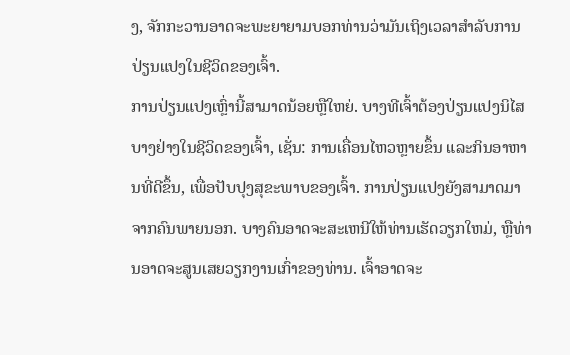ງ, ຈັກກະວານອາດຈະພະຍາຍາມບອກທ່ານວ່າມັນເຖິງເວລາສໍາລັບການປ່ຽນແປງໃນຊີວິດຂອງເຈົ້າ.
ການປ່ຽນແປງເຫຼົ່ານີ້ສາມາດນ້ອຍຫຼືໃຫຍ່. ບາງທີເຈົ້າຕ້ອງປ່ຽນແປງນິໄສບາງຢ່າງໃນຊີວິດຂອງເຈົ້າ, ເຊັ່ນ: ການເຄື່ອນໄຫວຫຼາຍຂຶ້ນ ແລະກິນອາຫານທີ່ດີຂຶ້ນ, ເພື່ອປັບປຸງສຸຂະພາບຂອງເຈົ້າ. ການປ່ຽນແປງຍັງສາມາດມາຈາກຄົນພາຍນອກ. ບາງຄົນອາດຈະສະເຫນີໃຫ້ທ່ານເຮັດວຽກໃຫມ່, ຫຼືທ່ານອາດຈະສູນເສຍວຽກງານເກົ່າຂອງທ່ານ. ເຈົ້າອາດຈະ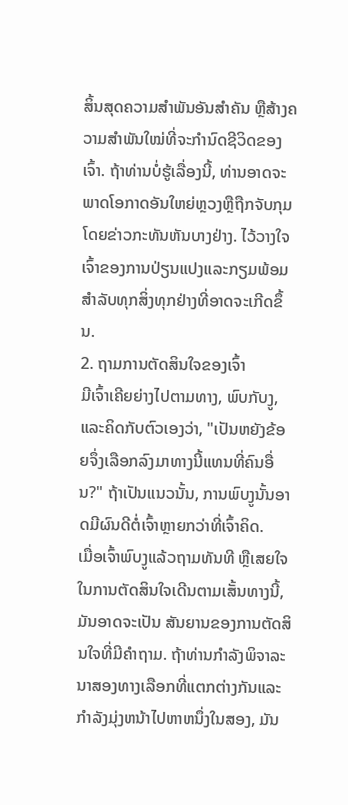ສິ້ນສຸດຄວາມສຳພັນອັນສຳຄັນ ຫຼືສ້າງຄວາມສໍາພັນໃໝ່ທີ່ຈະກຳນົດຊີວິດຂອງເຈົ້າ. ຖ້າທ່ານບໍ່ຮູ້ເລື່ອງນີ້, ທ່ານອາດຈະພາດໂອກາດອັນໃຫຍ່ຫຼວງຫຼືຖືກຈັບກຸມໂດຍຂ່າວກະທັນຫັນບາງຢ່າງ. ໄວ້ວາງໃຈເຈົ້າຂອງການປ່ຽນແປງແລະກຽມພ້ອມສໍາລັບທຸກສິ່ງທຸກຢ່າງທີ່ອາດຈະເກີດຂຶ້ນ.
2. ຖາມການຕັດສິນໃຈຂອງເຈົ້າ
ມີເຈົ້າເຄີຍຍ່າງໄປຕາມທາງ, ພົບກັບງູ, ແລະຄິດກັບຕົວເອງວ່າ, "ເປັນຫຍັງຂ້ອຍຈຶ່ງເລືອກລົງມາທາງນີ້ແທນທີ່ຄົນອື່ນ?" ຖ້າເປັນແນວນັ້ນ, ການພົບງູນັ້ນອາດມີຜົນດີຕໍ່ເຈົ້າຫຼາຍກວ່າທີ່ເຈົ້າຄິດ.
ເມື່ອເຈົ້າພົບງູແລ້ວຖາມທັນທີ ຫຼືເສຍໃຈໃນການຕັດສິນໃຈເດີນຕາມເສັ້ນທາງນີ້, ມັນອາດຈະເປັນ ສັນຍານຂອງການຕັດສິນໃຈທີ່ມີຄໍາຖາມ. ຖ້າທ່ານກໍາລັງພິຈາລະນາສອງທາງເລືອກທີ່ແຕກຕ່າງກັນແລະກໍາລັງມຸ່ງຫນ້າໄປຫາຫນຶ່ງໃນສອງ, ມັນ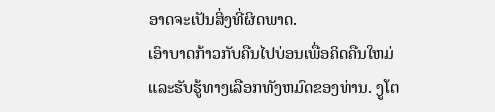ອາດຈະເປັນສິ່ງທີ່ຜິດພາດ.
ເອົາບາດກ້າວກັບຄືນໄປບ່ອນເພື່ອຄິດຄືນໃຫມ່ແລະຮັບຮູ້ທາງເລືອກທັງຫມົດຂອງທ່ານ. ງູໂຕ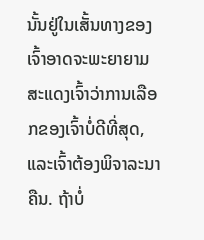ນັ້ນຢູ່ໃນເສັ້ນທາງຂອງເຈົ້າອາດຈະພະຍາຍາມສະແດງເຈົ້າວ່າການເລືອກຂອງເຈົ້າບໍ່ດີທີ່ສຸດ, ແລະເຈົ້າຕ້ອງພິຈາລະນາຄືນ. ຖ້າບໍ່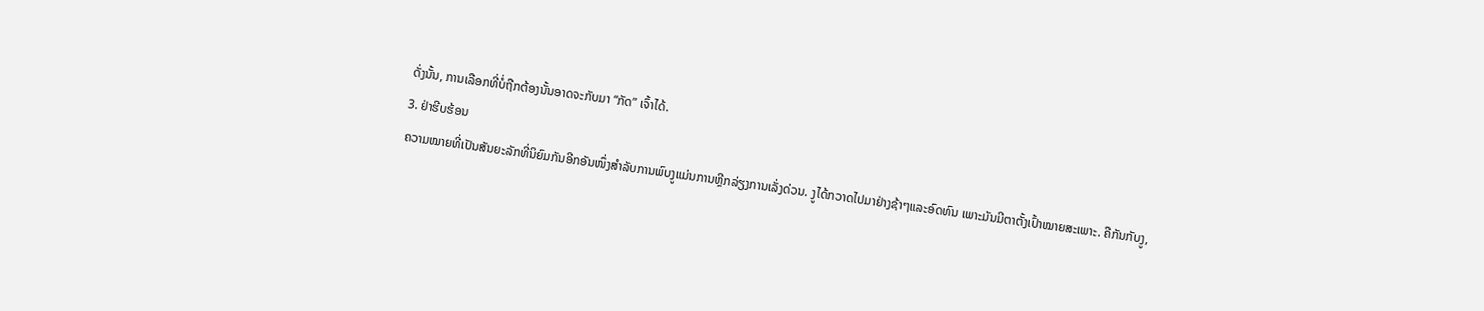ດັ່ງນັ້ນ, ການເລືອກທີ່ບໍ່ຖືກຕ້ອງນັ້ນອາດຈະກັບມາ “ກັດ” ເຈົ້າໄດ້.
3. ຢ່າຮີບຮ້ອນ
ຄວາມໝາຍທີ່ເປັນສັນຍະລັກທີ່ນິຍົມກັນອີກອັນໜຶ່ງສຳລັບການພົບງູແມ່ນການຫຼີກລ່ຽງການເລັ່ງດ່ວນ. ງູໄດ້ກວາດໄປມາຢ່າງຊ້າໆແລະອົດທົນ ເພາະມັນມີຕາຕັ້ງເປົ້າໝາຍສະເພາະ. ຄືກັນກັບງູ,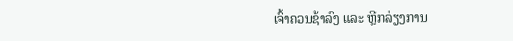ເຈົ້າຄວນຊ້າລົງ ແລະ ຫຼີກລ່ຽງການ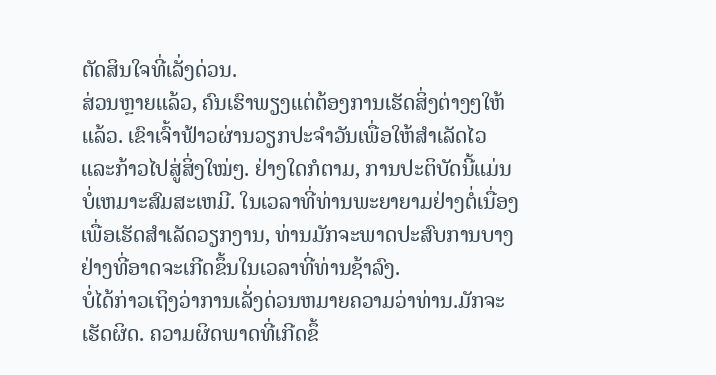ຕັດສິນໃຈທີ່ເລັ່ງດ່ວນ.
ສ່ວນຫຼາຍແລ້ວ, ຄົນເຮົາພຽງແຕ່ຕ້ອງການເຮັດສິ່ງຕ່າງໆໃຫ້ແລ້ວ. ເຂົາເຈົ້າຟ້າວຜ່ານວຽກປະຈຳວັນເພື່ອໃຫ້ສຳເລັດໄວ ແລະກ້າວໄປສູ່ສິ່ງໃໝ່ໆ. ຢ່າງໃດກໍຕາມ, ການປະຕິບັດນີ້ແມ່ນບໍ່ເຫມາະສົມສະເຫມີ. ໃນເວລາທີ່ທ່ານພະຍາຍາມຢ່າງຕໍ່ເນື່ອງເພື່ອເຮັດສໍາເລັດວຽກງານ, ທ່ານມັກຈະພາດປະສົບການບາງຢ່າງທີ່ອາດຈະເກີດຂຶ້ນໃນເວລາທີ່ທ່ານຊ້າລົງ.
ບໍ່ໄດ້ກ່າວເຖິງວ່າການເລັ່ງດ່ວນຫມາຍຄວາມວ່າທ່ານ.ມັກຈະເຮັດຜິດ. ຄວາມຜິດພາດທີ່ເກີດຂຶ້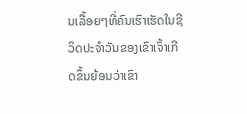ນເລື້ອຍໆທີ່ຄົນເຮົາເຮັດໃນຊີວິດປະຈໍາວັນຂອງເຂົາເຈົ້າເກີດຂຶ້ນຍ້ອນວ່າເຂົາ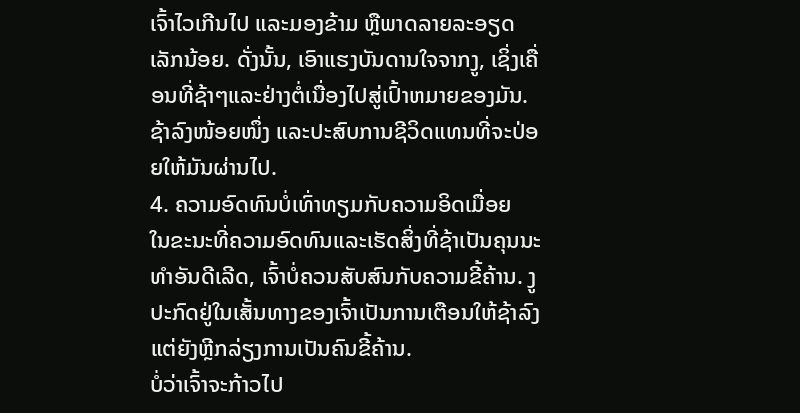ເຈົ້າໄວເກີນໄປ ແລະມອງຂ້າມ ຫຼືພາດລາຍລະອຽດເລັກນ້ອຍ. ດັ່ງນັ້ນ, ເອົາແຮງບັນດານໃຈຈາກງູ, ເຊິ່ງເຄື່ອນທີ່ຊ້າໆແລະຢ່າງຕໍ່ເນື່ອງໄປສູ່ເປົ້າຫມາຍຂອງມັນ. ຊ້າລົງໜ້ອຍໜຶ່ງ ແລະປະສົບການຊີວິດແທນທີ່ຈະປ່ອຍໃຫ້ມັນຜ່ານໄປ.
4. ຄວາມອົດທົນບໍ່ເທົ່າທຽມກັບຄວາມອິດເມື່ອຍ
ໃນຂະນະທີ່ຄວາມອົດທົນແລະເຮັດສິ່ງທີ່ຊ້າເປັນຄຸນນະທໍາອັນດີເລີດ, ເຈົ້າບໍ່ຄວນສັບສົນກັບຄວາມຂີ້ຄ້ານ. ງູປະກົດຢູ່ໃນເສັ້ນທາງຂອງເຈົ້າເປັນການເຕືອນໃຫ້ຊ້າລົງ ແຕ່ຍັງຫຼີກລ່ຽງການເປັນຄົນຂີ້ຄ້ານ.
ບໍ່ວ່າເຈົ້າຈະກ້າວໄປ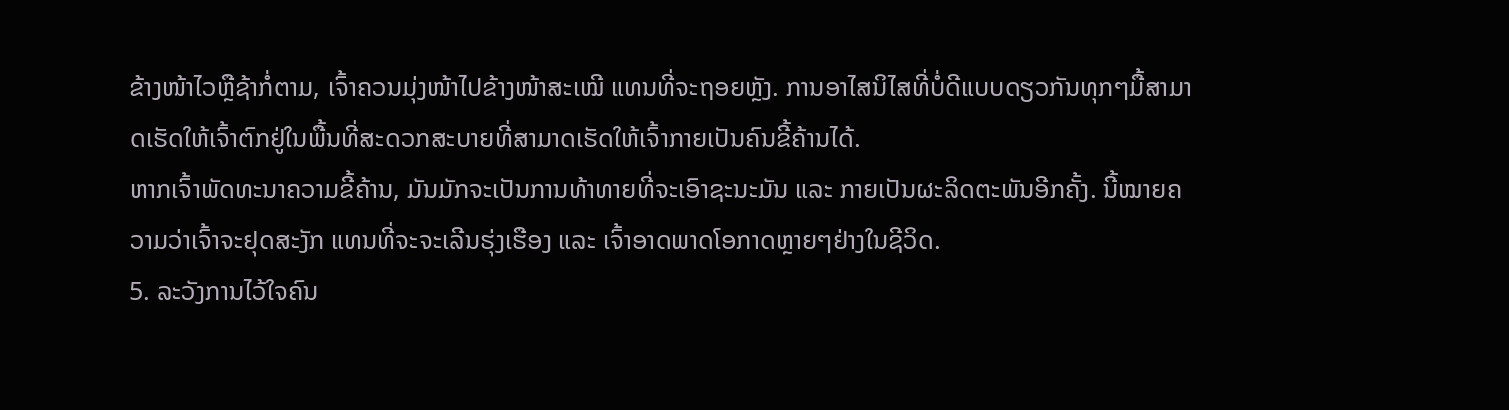ຂ້າງໜ້າໄວຫຼືຊ້າກໍ່ຕາມ, ເຈົ້າຄວນມຸ່ງໜ້າໄປຂ້າງໜ້າສະເໝີ ແທນທີ່ຈະຖອຍຫຼັງ. ການອາໄສນິໄສທີ່ບໍ່ດີແບບດຽວກັນທຸກໆມື້ສາມາດເຮັດໃຫ້ເຈົ້າຕົກຢູ່ໃນພື້ນທີ່ສະດວກສະບາຍທີ່ສາມາດເຮັດໃຫ້ເຈົ້າກາຍເປັນຄົນຂີ້ຄ້ານໄດ້.
ຫາກເຈົ້າພັດທະນາຄວາມຂີ້ຄ້ານ, ມັນມັກຈະເປັນການທ້າທາຍທີ່ຈະເອົາຊະນະມັນ ແລະ ກາຍເປັນຜະລິດຕະພັນອີກຄັ້ງ. ນີ້ໝາຍຄວາມວ່າເຈົ້າຈະຢຸດສະງັກ ແທນທີ່ຈະຈະເລີນຮຸ່ງເຮືອງ ແລະ ເຈົ້າອາດພາດໂອກາດຫຼາຍໆຢ່າງໃນຊີວິດ.
5. ລະວັງການໄວ້ໃຈຄົນ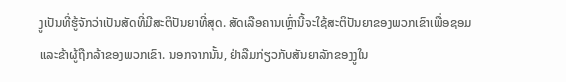ງູເປັນທີ່ຮູ້ຈັກວ່າເປັນສັດທີ່ມີສະຕິປັນຍາທີ່ສຸດ. ສັດເລືອຄານເຫຼົ່ານີ້ຈະໃຊ້ສະຕິປັນຍາຂອງພວກເຂົາເພື່ອຊອມແລະຂ້າຜູ້ຖືກລ້າຂອງພວກເຂົາ. ນອກຈາກນັ້ນ, ຢ່າລືມກ່ຽວກັບສັນຍາລັກຂອງງູໃນ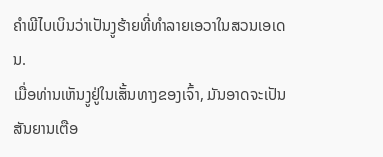ຄໍາພີໄບເບິນວ່າເປັນງູຮ້າຍທີ່ທໍາລາຍເອວາໃນສວນເອເດນ.
ເມື່ອທ່ານເຫັນງູຢູ່ໃນເສັ້ນທາງຂອງເຈົ້າ, ມັນອາດຈະເປັນສັນຍານເຕືອ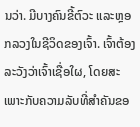ນວ່າ. ມີບາງຄົນຂີ້ຕົວະ ແລະຫຼອກລວງໃນຊີວິດຂອງເຈົ້າ. ເຈົ້າຕ້ອງລະວັງວ່າເຈົ້າເຊື່ອໃຜ, ໂດຍສະເພາະກັບຄວາມລັບທີ່ສຳຄັນຂອ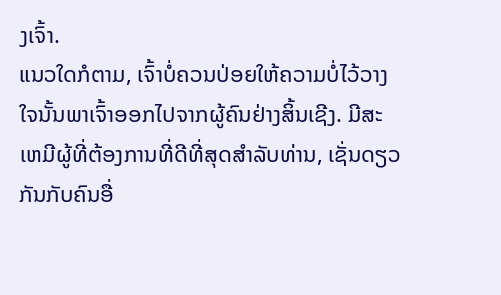ງເຈົ້າ.
ແນວໃດກໍຕາມ, ເຈົ້າບໍ່ຄວນປ່ອຍໃຫ້ຄວາມບໍ່ໄວ້ວາງໃຈນັ້ນພາເຈົ້າອອກໄປຈາກຜູ້ຄົນຢ່າງສິ້ນເຊີງ. ມີສະເຫມີຜູ້ທີ່ຕ້ອງການທີ່ດີທີ່ສຸດສໍາລັບທ່ານ, ເຊັ່ນດຽວກັນກັບຄົນອື່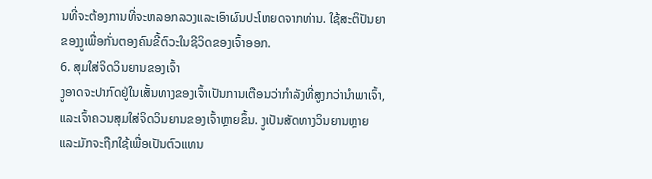ນທີ່ຈະຕ້ອງການທີ່ຈະຫລອກລວງແລະເອົາຜົນປະໂຫຍດຈາກທ່ານ. ໃຊ້ສະຕິປັນຍາຂອງງູເພື່ອກັ່ນຕອງຄົນຂີ້ຕົວະໃນຊີວິດຂອງເຈົ້າອອກ.
6. ສຸມໃສ່ຈິດວິນຍານຂອງເຈົ້າ
ງູອາດຈະປາກົດຢູ່ໃນເສັ້ນທາງຂອງເຈົ້າເປັນການເຕືອນວ່າກໍາລັງທີ່ສູງກວ່ານໍາພາເຈົ້າ, ແລະເຈົ້າຄວນສຸມໃສ່ຈິດວິນຍານຂອງເຈົ້າຫຼາຍຂຶ້ນ. ງູເປັນສັດທາງວິນຍານຫຼາຍ ແລະມັກຈະຖືກໃຊ້ເພື່ອເປັນຕົວແທນ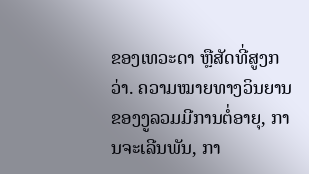ຂອງເທວະດາ ຫຼືສັດທີ່ສູງກວ່າ. ຄວາມໝາຍທາງວິນຍານຂອງງູລວມມີການຕໍ່ອາຍຸ, ການຈະເລີນພັນ, ກາ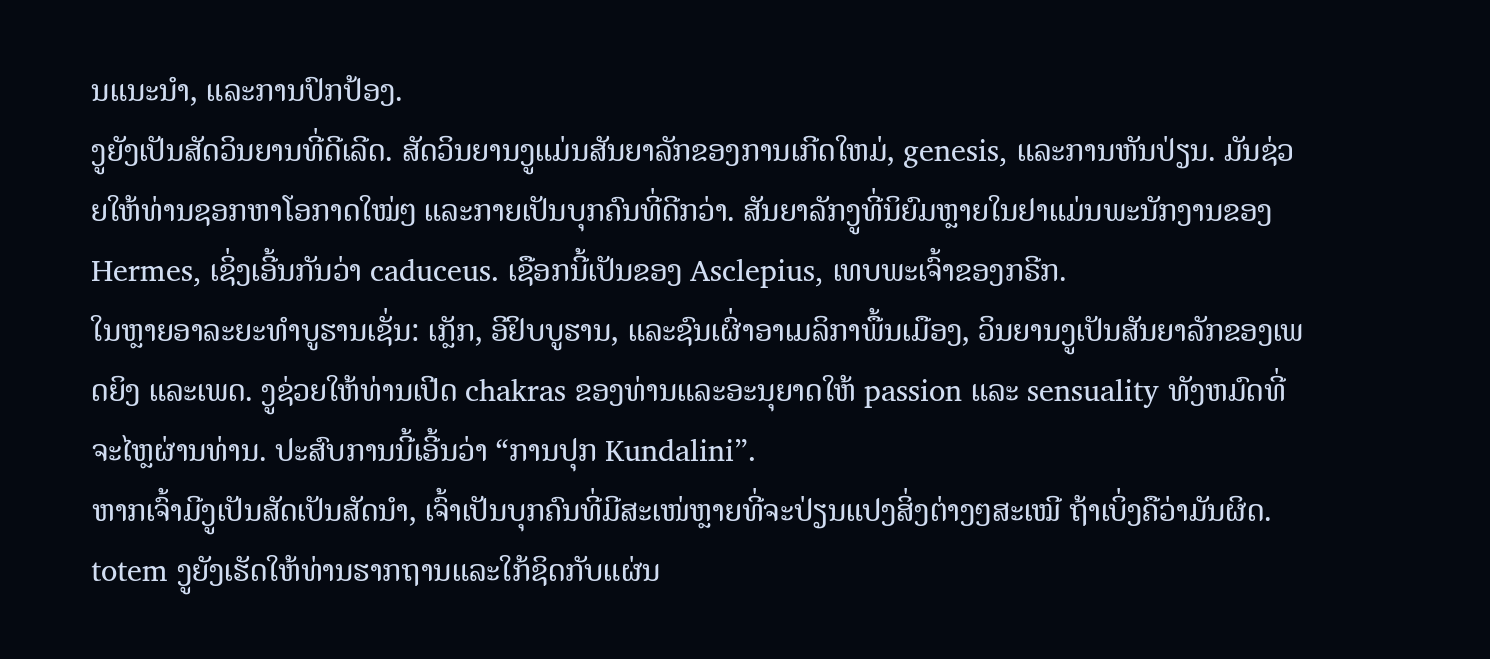ນແນະນຳ, ແລະການປົກປ້ອງ.
ງູຍັງເປັນສັດວິນຍານທີ່ດີເລີດ. ສັດວິນຍານງູແມ່ນສັນຍາລັກຂອງການເກີດໃຫມ່, genesis, ແລະການຫັນປ່ຽນ. ມັນຊ່ວຍໃຫ້ທ່ານຊອກຫາໂອກາດໃໝ່ໆ ແລະກາຍເປັນບຸກຄົນທີ່ດີກວ່າ. ສັນຍາລັກງູທີ່ນິຍົມຫຼາຍໃນຢາແມ່ນພະນັກງານຂອງ Hermes, ເຊິ່ງເອີ້ນກັນວ່າ caduceus. ເຊືອກນີ້ເປັນຂອງ Asclepius, ເທບພະເຈົ້າຂອງກຣີກ.
ໃນຫຼາຍອາລະຍະທໍາບູຮານເຊັ່ນ: ເກຼັກ, ອີຢິບບູຮານ, ແລະຊົນເຜົ່າອາເມລິກາພື້ນເມືອງ, ວິນຍານງູເປັນສັນຍາລັກຂອງເພດຍິງ ແລະເພດ. ງູຊ່ວຍໃຫ້ທ່ານເປີດ chakras ຂອງທ່ານແລະອະນຸຍາດໃຫ້ passion ແລະ sensuality ທັງຫມົດທີ່ຈະໄຫຼຜ່ານທ່ານ. ປະສົບການນີ້ເອີ້ນວ່າ “ການປຸກ Kundalini”.
ຫາກເຈົ້າມີງູເປັນສັດເປັນສັດນຳ, ເຈົ້າເປັນບຸກຄົນທີ່ມີສະເໜ່ຫຼາຍທີ່ຈະປ່ຽນແປງສິ່ງຕ່າງໆສະເໝີ ຖ້າເບິ່ງຄືວ່າມັນຜິດ. totem ງູຍັງເຮັດໃຫ້ທ່ານຮາກຖານແລະໃກ້ຊິດກັບແຜ່ນ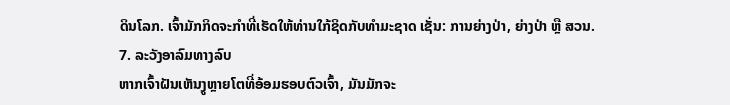ດິນໂລກ. ເຈົ້າມັກກິດຈະກຳທີ່ເຮັດໃຫ້ທ່ານໃກ້ຊິດກັບທຳມະຊາດ ເຊັ່ນ: ການຍ່າງປ່າ, ຍ່າງປ່າ ຫຼື ສວນ.
7. ລະວັງອາລົມທາງລົບ
ຫາກເຈົ້າຝັນເຫັນງູຫຼາຍໂຕທີ່ອ້ອມຮອບຕົວເຈົ້າ, ມັນມັກຈະ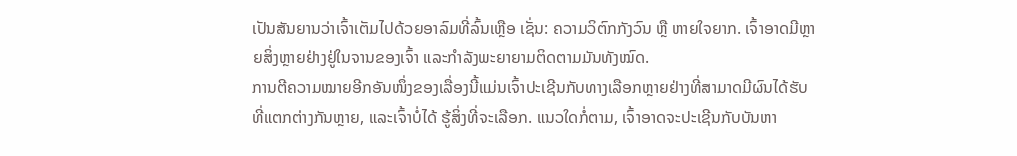ເປັນສັນຍານວ່າເຈົ້າເຕັມໄປດ້ວຍອາລົມທີ່ລົ້ນເຫຼືອ ເຊັ່ນ: ຄວາມວິຕົກກັງວົນ ຫຼື ຫາຍໃຈຍາກ. ເຈົ້າອາດມີຫຼາຍສິ່ງຫຼາຍຢ່າງຢູ່ໃນຈານຂອງເຈົ້າ ແລະກຳລັງພະຍາຍາມຕິດຕາມມັນທັງໝົດ.
ການຕີຄວາມໝາຍອີກອັນໜຶ່ງຂອງເລື່ອງນີ້ແມ່ນເຈົ້າປະເຊີນກັບທາງເລືອກຫຼາຍຢ່າງທີ່ສາມາດມີຜົນໄດ້ຮັບທີ່ແຕກຕ່າງກັນຫຼາຍ, ແລະເຈົ້າບໍ່ໄດ້ ຮູ້ສິ່ງທີ່ຈະເລືອກ. ແນວໃດກໍ່ຕາມ, ເຈົ້າອາດຈະປະເຊີນກັບບັນຫາ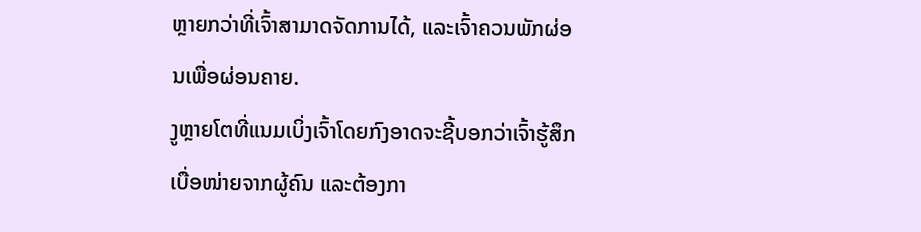ຫຼາຍກວ່າທີ່ເຈົ້າສາມາດຈັດການໄດ້, ແລະເຈົ້າຄວນພັກຜ່ອນເພື່ອຜ່ອນຄາຍ.
ງູຫຼາຍໂຕທີ່ແນມເບິ່ງເຈົ້າໂດຍກົງອາດຈະຊີ້ບອກວ່າເຈົ້າຮູ້ສຶກເບື່ອໜ່າຍຈາກຜູ້ຄົນ ແລະຕ້ອງກາ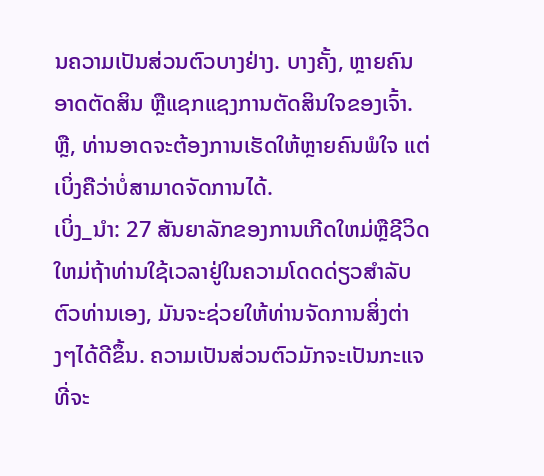ນຄວາມເປັນສ່ວນຕົວບາງຢ່າງ. ບາງຄັ້ງ, ຫຼາຍຄົນອາດຕັດສິນ ຫຼືແຊກແຊງການຕັດສິນໃຈຂອງເຈົ້າ. ຫຼື, ທ່ານອາດຈະຕ້ອງການເຮັດໃຫ້ຫຼາຍຄົນພໍໃຈ ແຕ່ເບິ່ງຄືວ່າບໍ່ສາມາດຈັດການໄດ້.
ເບິ່ງ_ນຳ: 27 ສັນຍາລັກຂອງການເກີດໃຫມ່ຫຼືຊີວິດໃຫມ່ຖ້າທ່ານໃຊ້ເວລາຢູ່ໃນຄວາມໂດດດ່ຽວສໍາລັບຕົວທ່ານເອງ, ມັນຈະຊ່ວຍໃຫ້ທ່ານຈັດການສິ່ງຕ່າງໆໄດ້ດີຂຶ້ນ. ຄວາມເປັນສ່ວນຕົວມັກຈະເປັນກະແຈທີ່ຈະ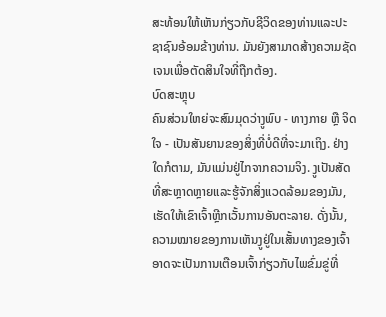ສະທ້ອນໃຫ້ເຫັນກ່ຽວກັບຊີວິດຂອງທ່ານແລະປະຊາຊົນອ້ອມຂ້າງທ່ານ. ມັນຍັງສາມາດສ້າງຄວາມຊັດເຈນເພື່ອຕັດສິນໃຈທີ່ຖືກຕ້ອງ.
ບົດສະຫຼຸບ
ຄົນສ່ວນໃຫຍ່ຈະສົມມຸດວ່າງູພົບ - ທາງກາຍ ຫຼື ຈິດໃຈ - ເປັນສັນຍານຂອງສິ່ງທີ່ບໍ່ດີທີ່ຈະມາເຖິງ. ຢ່າງໃດກໍຕາມ, ມັນແມ່ນຢູ່ໄກຈາກຄວາມຈິງ. ງູເປັນສັດທີ່ສະຫຼາດຫຼາຍແລະຮູ້ຈັກສິ່ງແວດລ້ອມຂອງມັນ, ເຮັດໃຫ້ເຂົາເຈົ້າຫຼີກເວັ້ນການອັນຕະລາຍ. ດັ່ງນັ້ນ, ຄວາມໝາຍຂອງການເຫັນງູຢູ່ໃນເສັ້ນທາງຂອງເຈົ້າອາດຈະເປັນການເຕືອນເຈົ້າກ່ຽວກັບໄພຂົ່ມຂູ່ທີ່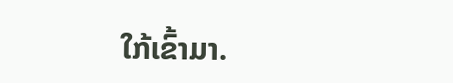ໃກ້ເຂົ້າມາ.